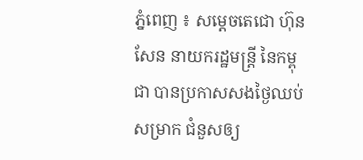ភ្នំពេញ ៖ សម្ដេចតេជោ ហ៊ុន សែន នាយករដ្ឋមន្រ្តី នៃកម្ពុជា បានប្រកាសសងថ្ងៃឈប់សម្រាក ជំនួសឲ្យ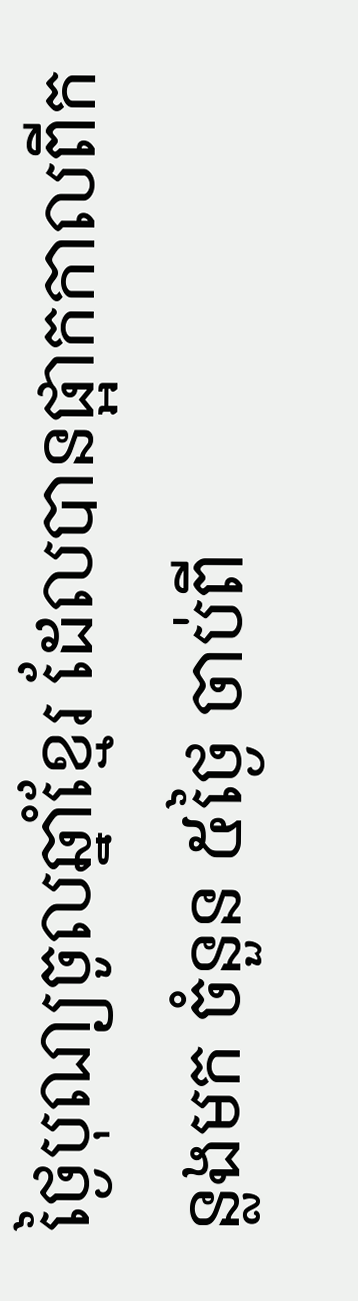ថ្ងៃបុណ្យចូលឆ្នាំខ្មែរ ដែលបានផ្អាកកាលពីកន្លងមក ចំនួន ៥ថ្ងៃ ចាប់ពី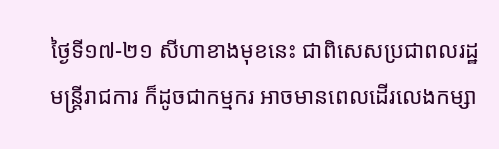ថ្ងៃទី១៧-២១ សីហាខាងមុខនេះ ជាពិសេសប្រជាពលរដ្ឋ មន្ត្រីរាជការ ក៏ដូចជាកម្មករ អាចមានពេលដើរលេងកម្សា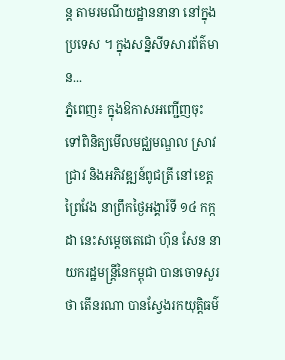ន្ត តាមរមណីយដ្ឋាននានា នៅក្នុងប្រទេស ។ ក្នុងសន្និសីទសារព័ត៌មាន...
ភ្នំពេញ៖ ក្នុងឱកាសអញ្ជើញចុះ ទៅពិនិត្យមើលមជ្ឈមណ្ឌល ស្រាវជ្រាវ និងអភិវឌ្ឍន៍ពូជត្រី នៅខេត្តព្រៃវែង នាព្រឹកថ្ងៃអង្គារ៍ទី ១៤ កក្កដា នេះសម្ដេចតេជោ ហ៊ុន សែន នាយករដ្ឋមន្រ្តីនៃកម្ពុជា បានចោទសួរថា តើនរណា បានស្វែងរកយុត្តិធម៌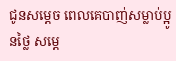ជូនសម្តេច ពេលគេបាញ់សម្លាប់ប្អូនថ្លៃ សម្តេ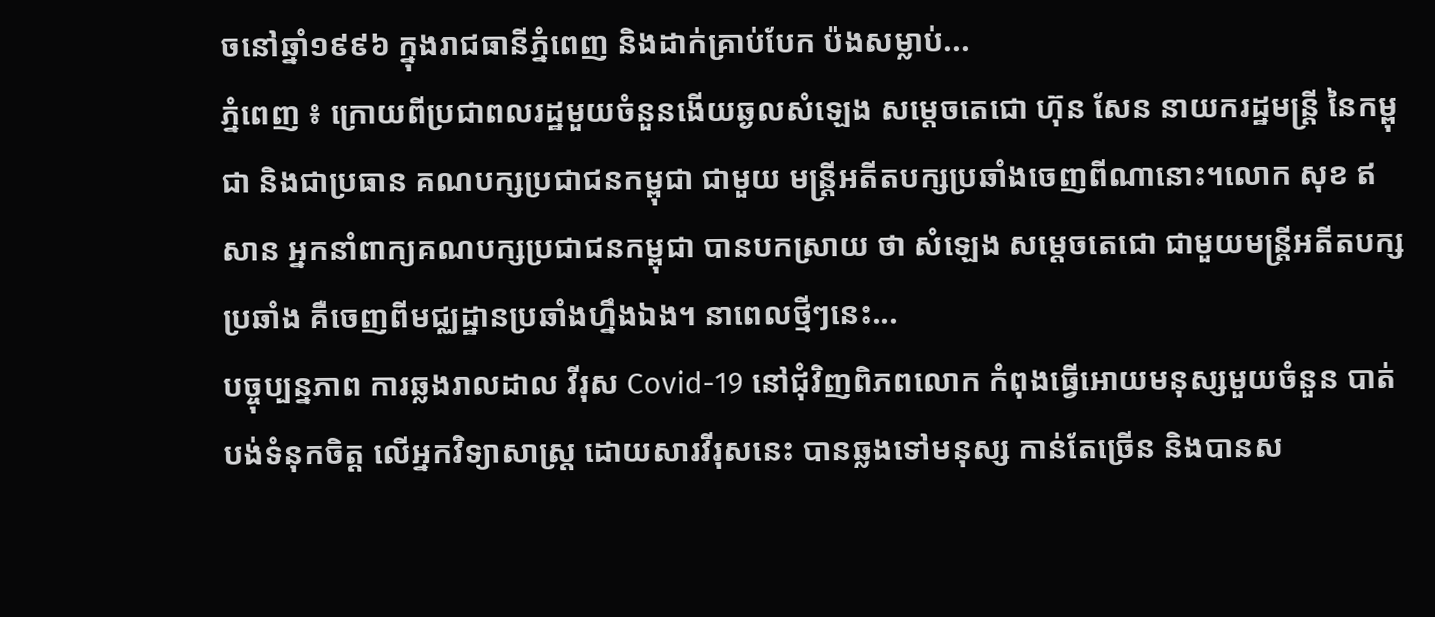ចនៅឆ្នាំ១៩៩៦ ក្នុងរាជធានីភ្នំពេញ និងដាក់គ្រាប់បែក ប៉ងសម្លាប់...
ភ្នំពេញ ៖ ក្រោយពីប្រជាពលរដ្ឋមួយចំនួនងើយឆ្ងលសំឡេង សម្ដេចតេជោ ហ៊ុន សែន នាយករដ្ឋមន្ដ្រី នៃកម្ពុជា និងជាប្រធាន គណបក្សប្រជាជនកម្ពុជា ជាមួយ មន្ដ្រីអតីតបក្សប្រឆាំងចេញពីណានោះ។លោក សុខ ឥសាន អ្នកនាំពាក្យគណបក្សប្រជាជនកម្ពុជា បានបកស្រាយ ថា សំឡេង សម្ដេចតេជោ ជាមួយមន្ដ្រីអតីតបក្សប្រឆាំង គឺចេញពីមជ្ឈដ្ឋានប្រឆាំងហ្នឹងឯង។ នាពេលថ្មីៗនេះ...
បច្ចុប្បន្នភាព ការឆ្លងរាលដាល វីរុស Covid-19 នៅជុំវិញពិភពលោក កំពុងធ្វើអោយមនុស្សមួយចំនួន បាត់បង់ទំនុកចិត្ត លើអ្នកវិទ្យាសាស្ត្រ ដោយសារវីរុសនេះ បានឆ្លងទៅមនុស្ស កាន់តែច្រើន និងបានស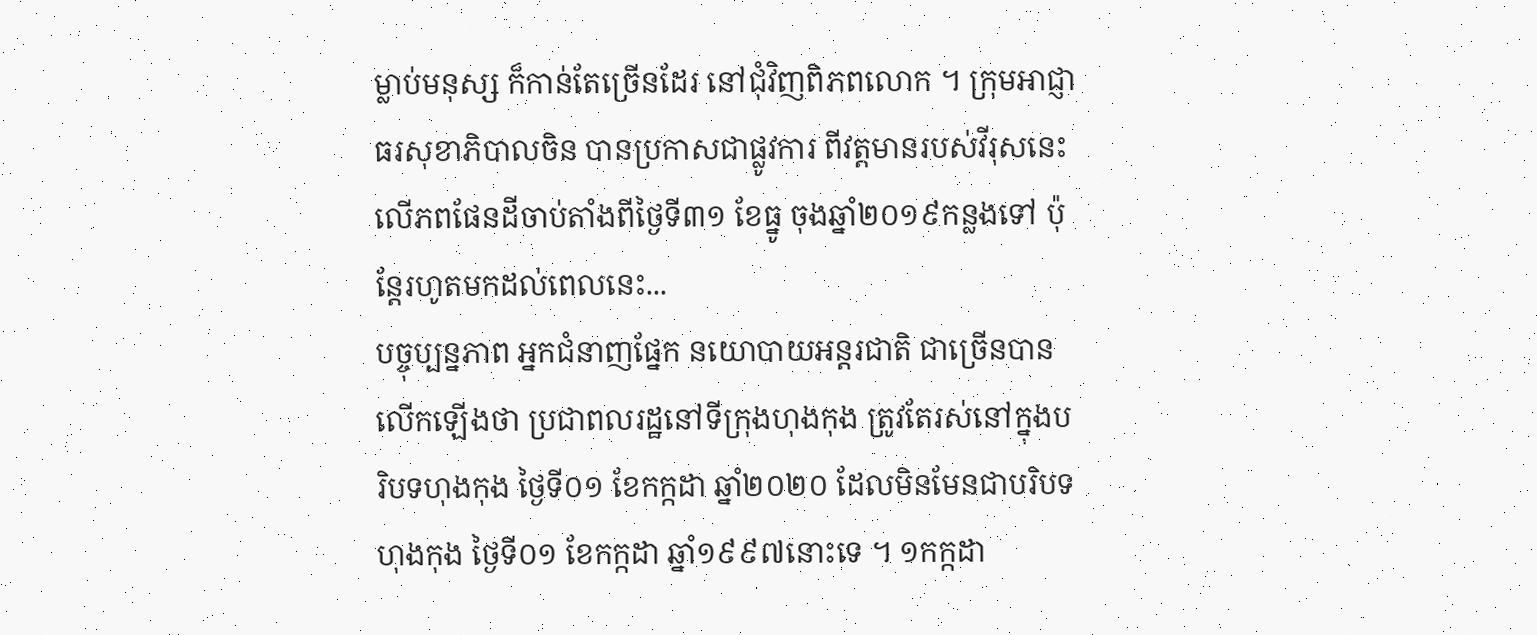ម្លាប់មនុស្ស ក៏កាន់តែច្រើនដែរ នៅជុំវិញពិភពលោក ។ ក្រុមអាជ្ញាធរសុខាភិបាលចិន បានប្រកាសជាផ្លូវការ ពីវត្តមានរបស់វីរុសនេះ លើភពផែនដីចាប់តាំងពីថ្ងៃទី៣១ ខែធ្នូ ចុងឆ្នាំ២០១៩កន្លងទៅ ប៉ុន្តែរហូតមកដល់ពេលនេះ...
បច្ចុប្បន្នភាព អ្នកជំនាញផ្នែក នយោបាយអន្តរជាតិ ជាច្រើនបានលើកឡើងថា ប្រជាពលរដ្ឋនៅទីក្រុងហុងកុង ត្រូវតែរស់នៅក្នុងបរិបទហុងកុង ថ្ងៃទី០១ ខែកក្កដា ឆ្នាំ២០២០ ដែលមិនមែនជាបរិបទ ហុងកុង ថ្ងៃទី០១ ខែកក្កដា ឆ្នាំ១៩៩៧នោះទេ ។ ១កក្កដា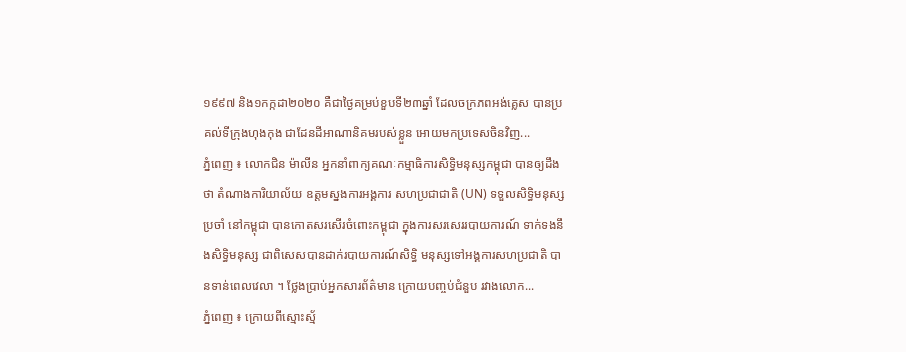១៩៩៧ និង១កក្កដា២០២០ គឺជាថ្ងៃគម្រប់ខួបទី២៣ឆ្នាំ ដែលចក្រភពអង់គ្លេស បានប្រគល់ទីក្រុងហុងកុង ជាដែនដីអាណានិគមរបស់ខ្លួន អោយមកប្រទេសចិនវិញ...
ភ្នំពេញ ៖ លោកជិន ម៉ាលីន អ្នកនាំពាក្យគណៈកម្មាធិការសិទ្ធិមនុស្សកម្ពុជា បានឲ្យដឹងថា តំណាងការិយាល័យ ឧត្តមស្នងការអង្គការ សហប្រជាជាតិ (UN) ទទួលសិទ្ធិមនុស្សប្រចាំ នៅកម្ពុជា បានកោតសរសើរចំពោះកម្ពុជា ក្នុងការសរសេររបាយការណ៍ ទាក់ទងនឹងសិទ្ធិមនុស្ស ជាពិសេសបានដាក់របាយការណ៍សិទ្ធិ មនុស្សទៅអង្គការសហប្រជាតិ បានទាន់ពេលវេលា ។ ថ្លែងប្រាប់អ្នកសារព័ត៌មាន ក្រោយបញ្ចប់ជំនួប រវាងលោក...
ភ្នំពេញ ៖ ក្រោយពីស្មោះស្ម័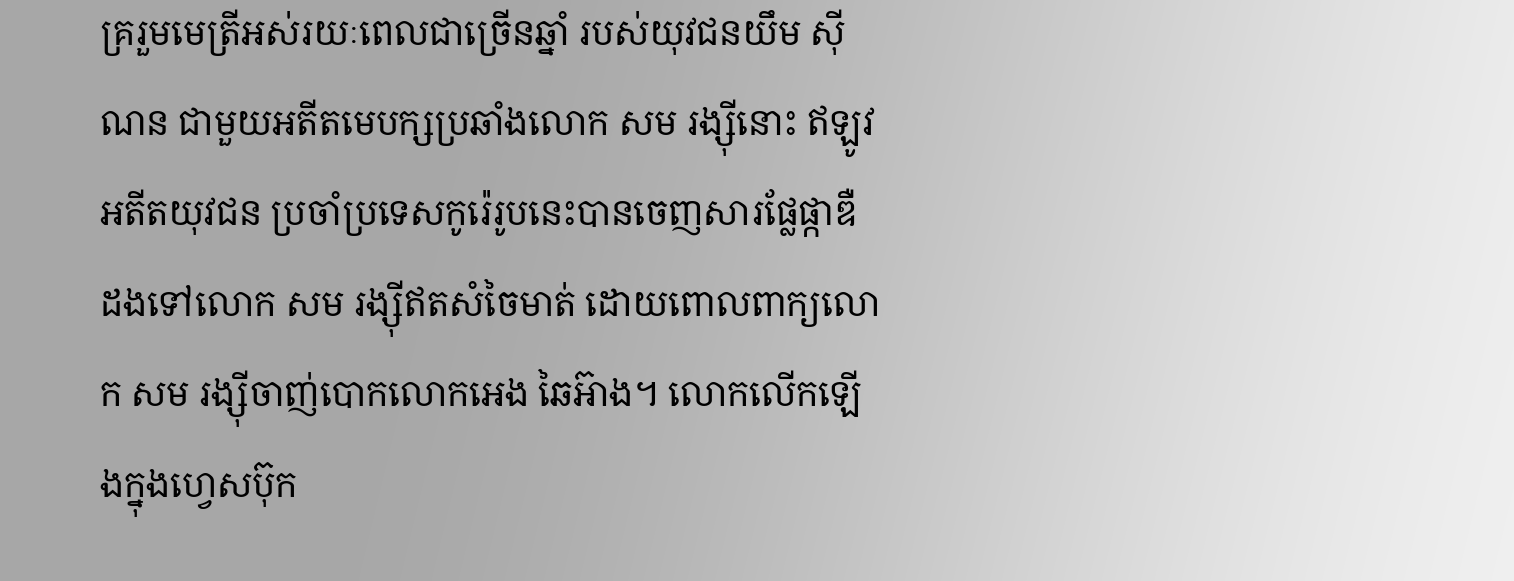គ្ររួមមេត្រីអស់រយៈពេលជាច្រើនឆ្នាំ របស់យុវជនយឹម ស៊ីណន ជាមួយអតីតមេបក្សប្រឆាំងលោក សម រង្ស៊ីនោះ ឥឡូវអតីតយុវជន ប្រចាំប្រទេសកូរ៉េរូបនេះបានចេញសារផ្លែផ្កាឌឺដងទៅលោក សម រង្ស៊ីឥតសំចៃមាត់ ដោយពោលពាក្យលោក សម រង្ស៊ីចាញ់បោកលោកអេង ឆៃអ៊ាង។ លោកលើកឡើងក្នុងហ្វេសប៊ុក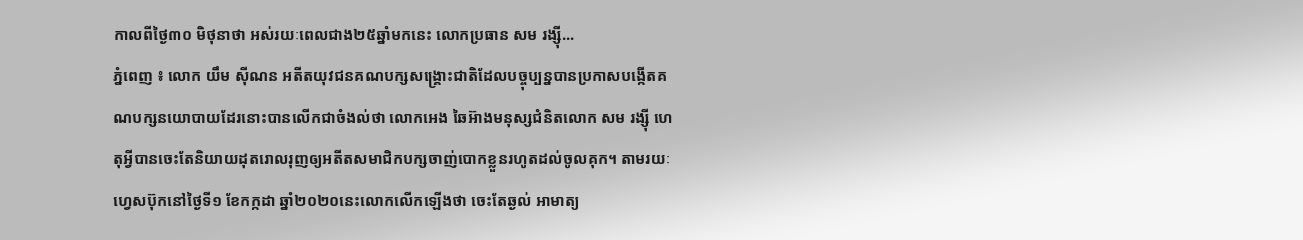កាលពីថ្ងៃ៣០ មិថុនាថា អស់រយៈពេលជាង២៥ឆ្នាំមកនេះ លោកប្រធាន សម រង្ស៊ី...
ភ្នំពេញ ៖ លោក យឹម ស៊ីណន អតីតយុវជនគណបក្សសង្រ្គោះជាតិដែលបច្ចុប្បន្នបានប្រកាសបង្កើតគណបក្សនយោបាយដែរនោះបានលើកជាចំងល់ថា លោកអេង ឆៃអ៊ាងមនុស្សជំនិតលោក សម រង្ស៊ី ហេតុអ្វីបានចេះតែនិយាយដុតរោលរុញឲ្យអតីតសមាជិកបក្សចាញ់បោកខ្លួនរហូតដល់ចូលគុក។ តាមរយៈហ្វេសប៊ុកនៅថ្ងៃទី១ ខែកក្កដា ឆ្នាំ២០២០នេះលោកលើកឡើងថា ចេះតែឆ្ងល់ អាមាត្យ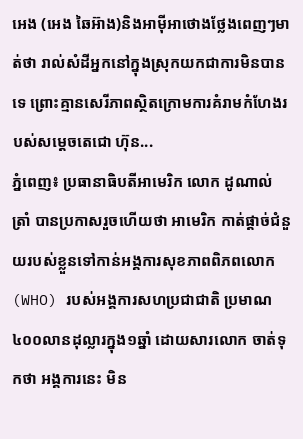អេង (អេង ឆៃអ៊ាង)និងអាមុីអាថោងថ្លែងពេញៗមាត់ថា រាល់សំដីអ្នកនៅក្នុងស្រុកយកជាការមិនបានទេ ព្រោះគ្មានសេរីភាពស្ថិតក្រោមការគំរាមកំហែងរបស់សម្តេចតេជោ ហ៊ុន...
ភ្នំពេញ៖ ប្រធានាធិបតីអាមេរិក លោក ដូណាល់ ត្រាំ បានប្រកាសរួចហើយថា អាមេរិក កាត់ផ្តាច់ជំនួយរបស់ខ្លួនទៅកាន់អង្គការសុខភាពពិភពលោក (WHO) របស់អង្គការសហប្រជាជាតិ ប្រមាណ៤០០លានដុល្លារក្នុង១ឆ្នាំ ដោយសារលោក ចាត់ទុកថា អង្គការនេះ មិន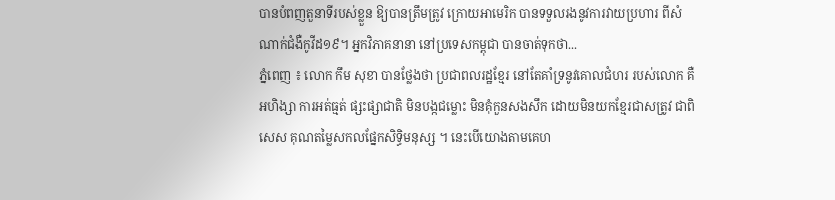បានបំពញតួនាទីរបស់ខ្លួន ឱ្យបានត្រឹមត្រូវ ក្រោយអាមេរិក បានទទួលរងនូវការវាយប្រហារ ពីសំណាក់ជំងឺកូវីដ១៩។ អ្នកវិភាគនានា នៅប្រទេសកម្ពុជា បានចាត់ទុកថា...
ភ្នំពេញ ៖ លោក កឹម សុខា បានថ្លែងថា ប្រជាពលរដ្ឋខ្មែរ នៅតែគាំទ្រនូវគោលជំហរ របស់លោក គឺអហិង្សា ការអត់ធ្មត់ ផ្សះផ្សាជាតិ មិនបង្កជម្លោះ មិនគុំកួនសងសឹក ដោយមិនយកខ្មែរជាសត្រូវ ជាពិសេស គុណតម្លៃសកលផ្នែកសិទ្ធិមនុស្ស ។ នេះបើយោងតាមគេហ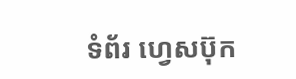ទំព័រ ហ្វេសប៊ុក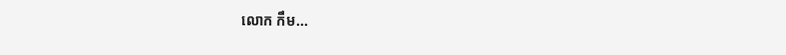លោក កឹម...